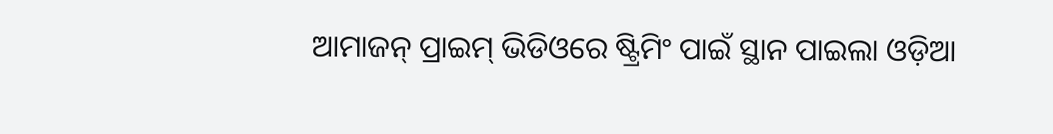ଆମାଜନ୍ ପ୍ରାଇମ୍ ଭିଡିଓରେ ଷ୍ଟ୍ରିମିଂ ପାଇଁ ସ୍ଥାନ ପାଇଲା ଓଡ଼ିଆ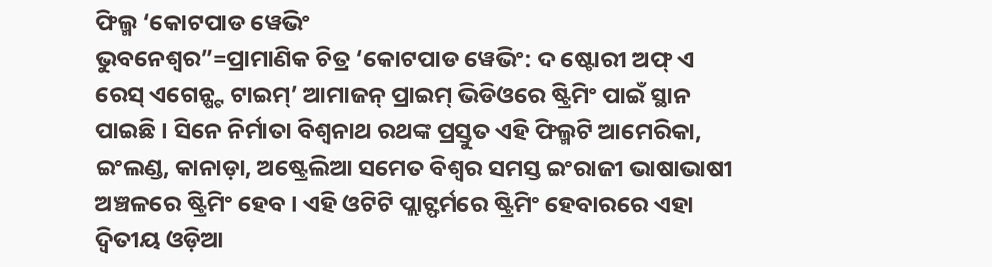ଫିଲ୍ମ ‘କୋଟପାଡ ୱେଭିଂ
ଭୁବନେଶ୍ୱର”=ପ୍ରାମାଣିକ ଚିତ୍ର ‘କୋଟପାଡ ୱେଭିଂ: ଦ ଷ୍ଟୋରୀ ଅଫ୍ ଏ ରେସ୍ ଏଗେନ୍ଷ୍ଟ ଟାଇମ୍’ ଆମାଜନ୍ ପ୍ରାଇମ୍ ଭିଡିଓରେ ଷ୍ଟ୍ରିମିଂ ପାଇଁ ସ୍ଥାନ ପାଇଛି । ସିନେ ନିର୍ମାତା ବିଶ୍ୱନାଥ ରଥଙ୍କ ପ୍ରସ୍ତୁତ ଏହି ଫିଲ୍ମଟି ଆମେରିକା, ଇଂଲଣ୍ଡ, କାନାଡ଼ା, ଅଷ୍ଟ୍ରେଲିଆ ସମେତ ବିଶ୍ୱର ସମସ୍ତ ଇଂରାଜୀ ଭାଷାଭାଷୀ ଅଞ୍ଚଳରେ ଷ୍ଟ୍ରିମିଂ ହେବ । ଏହି ଓଟିଟି ପ୍ଲାଟ୍ଫର୍ମରେ ଷ୍ଟ୍ରିମିଂ ହେବାରରେ ଏହା ଦ୍ୱିତୀୟ ଓଡ଼ିଆ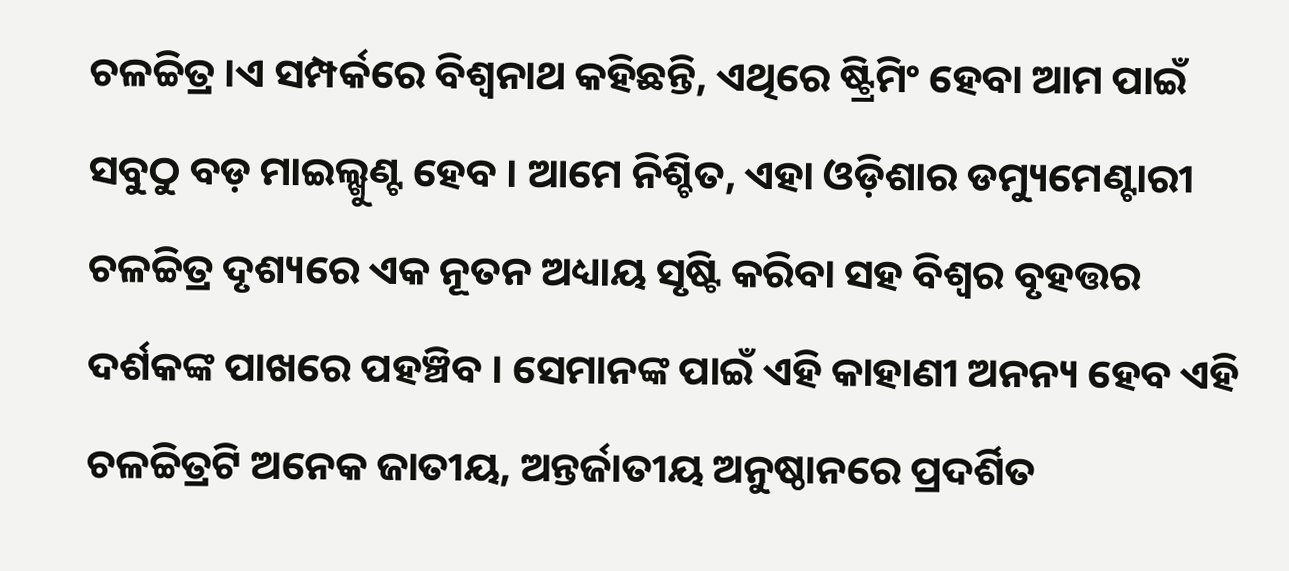ଚଳଚ୍ଚିତ୍ର ।ଏ ସମ୍ପର୍କରେ ବିଶ୍ୱନାଥ କହିଛନ୍ତି, ଏଥିରେ ଷ୍ଟ୍ରିମିଂ ହେବା ଆମ ପାଇଁ ସବୁଠୁ ବଡ଼ ମାଇଲ୍ଖୁଣ୍ଟ ହେବ । ଆମେ ନିଶ୍ଚିତ, ଏହା ଓଡ଼ିଶାର ଡମ୍ୟୁମେଣ୍ଟାରୀ ଚଳଚ୍ଚିତ୍ର ଦୃଶ୍ୟରେ ଏକ ନୂତନ ଅଧ୍ୟାୟ ସୃଷ୍ଟି କରିବା ସହ ବିଶ୍ୱର ବୃହତ୍ତର ଦର୍ଶକଙ୍କ ପାଖରେ ପହଞ୍ଚିବ । ସେମାନଙ୍କ ପାଇଁ ଏହି କାହାଣୀ ଅନନ୍ୟ ହେବ ଏହି ଚଳଚ୍ଚିତ୍ରଟି ଅନେକ ଜାତୀୟ, ଅନ୍ତର୍ଜାତୀୟ ଅନୁଷ୍ଠାନରେ ପ୍ରଦର୍ଶିତ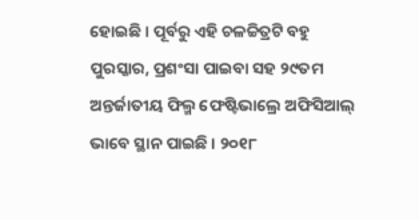ହୋଇଛି । ପୂର୍ବରୁ ଏହି ଚଳଚ୍ଚିତ୍ରଟି ବହୁ ପୁରସ୍କାର, ପ୍ରଶଂସା ପାଇବା ସହ ୨୯ତମ ଅନ୍ତର୍ଜାତୀୟ ଫିଲ୍ମ ଫେଷ୍ଟିଭାଲ୍ରେ ଅଫିସିଆଲ୍ ଭାବେ ସ୍ଥାନ ପାଇଛି । ୨୦୧୮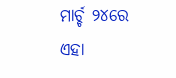ମାର୍ଚ୍ଚ ୨୪ରେ ଏହା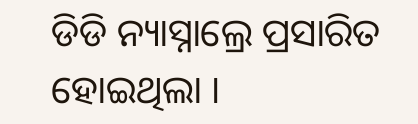ଡିଡି ନ୍ୟାସ୍ନାଲ୍ରେ ପ୍ରସାରିତ ହୋଇଥିଲା ।